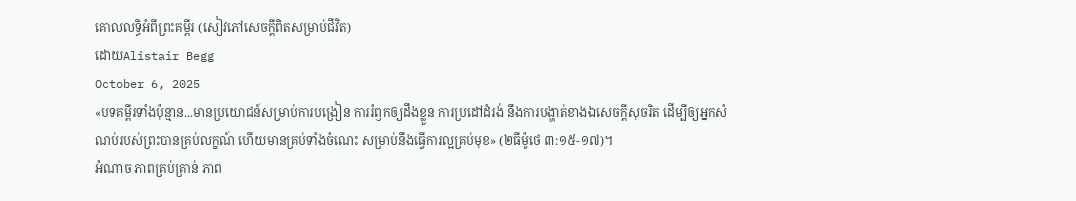គោលលទ្ធិអំពីព្រះគម្ពីរ (សៀវភៅសេចក្ដីពិតសម្រាប់ជីវិត)
ដោយAlistair Begg
October 6, 2025
«បទគម្ពីរទាំងប៉ុន្មាន...មានប្រយោជន៍សម្រាប់ការបង្រៀន ការរំឭកឲ្យដឹងខ្លួន ការប្រដៅដំរង់ នឹងការបង្ហាត់ខាងឯសេចក្ដីសុចរិត ដើម្បីឲ្យអ្នកសំណប់របស់ព្រះបានគ្រប់លក្ខណ៍ ហើយមានគ្រប់ទាំងចំណេះ សម្រាប់នឹងធ្វើការល្អគ្រប់មុខ» (២ធីម៉ូថេ ៣:១៥-១៧)។
អំណាច ភាពគ្រប់គ្រាន់ ភាព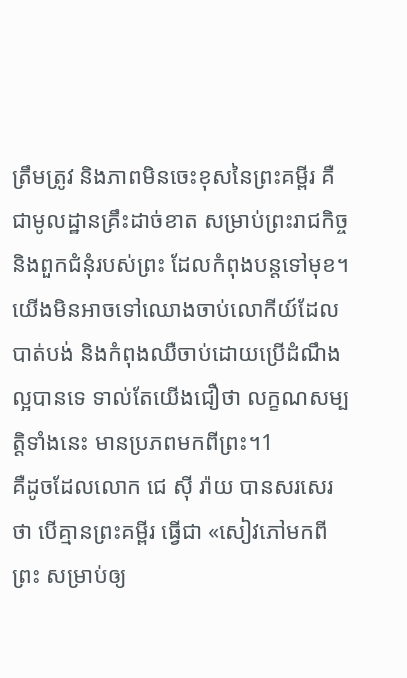ត្រឹមត្រូវ និងភាពមិនចេះខុសនៃព្រះគម្ពីរ គឺជាមូលដ្ឋានគ្រឹះដាច់ខាត សម្រាប់ព្រះរាជកិច្ច និងពួកជំនុំរបស់ព្រះ ដែលកំពុងបន្តទៅមុខ។ យើងមិនអាចទៅឈោងចាប់លោកីយ៍ដែលបាត់បង់ និងកំពុងឈឺចាប់ដោយប្រើដំណឹងល្អបានទេ ទាល់តែយើងជឿថា លក្ខណសម្បត្តិទាំងនេះ មានប្រភពមកពីព្រះ។1
គឺដូចដែលលោក ជេ ស៊ី រ៉ាយ បានសរសេរថា បើគ្មានព្រះគម្ពីរ ធ្វើជា «សៀវភៅមកពីព្រះ សម្រាប់ឲ្យ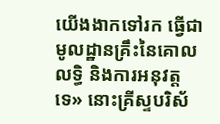យើងងាកទៅរក ធ្វើជាមូលដ្ឋានគ្រឹះនៃគោលលទ្ធិ និងការអនុវត្តទេ» នោះគ្រីស្ទបរិស័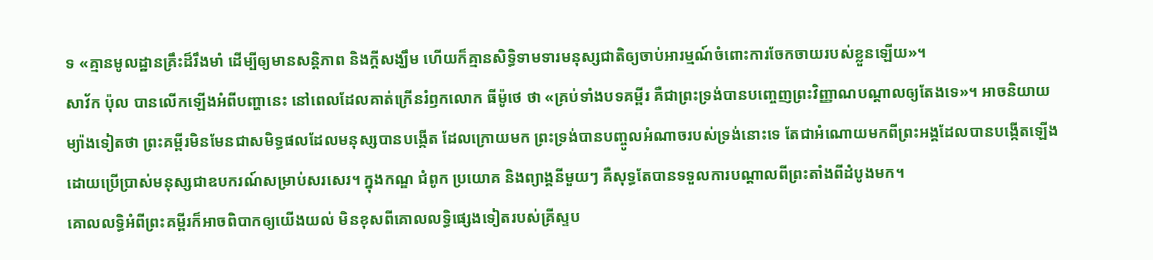ទ «គ្មានមូលដ្ឋានគ្រឹះដ៏រឹងមាំ ដើម្បីឲ្យមានសន្តិភាព និងក្តីសង្ឃឹម ហើយក៏គ្មានសិទ្ធិទាមទារមនុស្សជាតិឲ្យចាប់អារម្មណ៍ចំពោះការចែកចាយរបស់ខ្លួនឡើយ»។
សាវ័ក ប៉ុល បានលើកឡើងអំពីបញ្ហានេះ នៅពេលដែលគាត់ក្រើនរំឭកលោក ធីម៉ូថេ ថា «គ្រប់ទាំងបទគម្ពីរ គឺជាព្រះទ្រង់បានបញ្ចេញព្រះវិញ្ញាណបណ្ដាលឲ្យតែងទេ»។ អាចនិយាយម្យ៉ាងទៀតថា ព្រះគម្ពីរមិនមែនជាសមិទ្ធផលដែលមនុស្សបានបង្កើត ដែលក្រោយមក ព្រះទ្រង់បានបញ្ចូលអំណាចរបស់ទ្រង់នោះទេ តែជាអំណោយមកពីព្រះអង្គដែលបានបង្កើតឡើង ដោយប្រើប្រាស់មនុស្សជាឧបករណ៍សម្រាប់សរសេរ។ ក្នុងកណ្ឌ ជំពូក ប្រយោគ និងព្យាង្គនីមួយៗ គឺសុទ្ធតែបានទទួលការបណ្ដាលពីព្រះតាំងពីដំបូងមក។
គោលលទ្ធិអំពីព្រះគម្ពីរក៏អាចពិបាកឲ្យយើងយល់ មិនខុសពីគោលលទ្ធិផ្សេងទៀតរបស់គ្រីស្ទប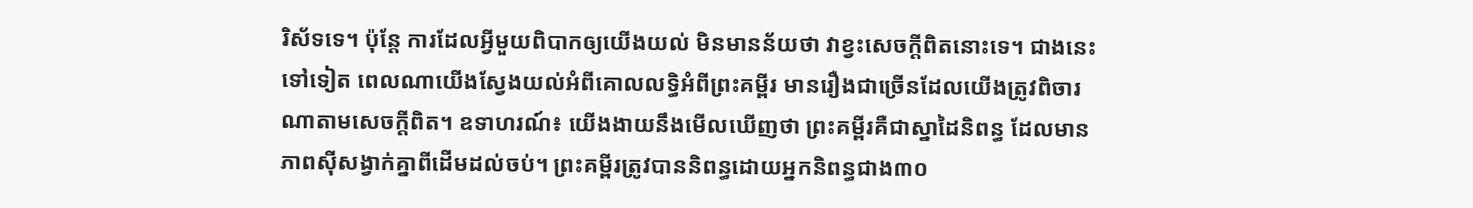រិស័ទទេ។ ប៉ុន្តែ ការដែលអ្វីមួយពិបាកឲ្យយើងយល់ មិនមានន័យថា វាខ្វះសេចក្តីពិតនោះទេ។ ជាងនេះទៅទៀត ពេលណាយើងស្វែងយល់អំពីគោលលទ្ធិអំពីព្រះគម្ពីរ មានរឿងជាច្រើនដែលយើងត្រូវពិចារណាតាមសេចក្តីពិត។ ឧទាហរណ៍៖ យើងងាយនឹងមើលឃើញថា ព្រះគម្ពីរគឺជាស្នាដៃនិពន្ធ ដែលមានភាពស៊ីសង្វាក់គ្នាពីដើមដល់ចប់។ ព្រះគម្ពីរត្រូវបាននិពន្ធដោយអ្នកនិពន្ធជាង៣០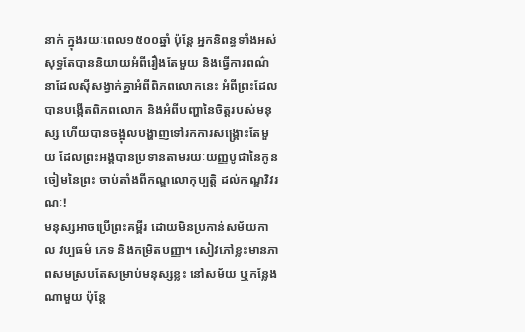នាក់ ក្នុងរយៈពេល១៥០០ឆ្នាំ ប៉ុន្តែ អ្នកនិពន្ធទាំងអស់សុទ្ធតែបាននិយាយអំពីរឿងតែមួយ និងធ្វើការពណ៌នាដែលស៊ីសង្វាក់គ្នាអំពីពិភពលោកនេះ អំពីព្រះដែលបានបង្កើតពិភពលោក និងអំពីបញ្ហានៃចិត្តរបស់មនុស្ស ហើយបានចង្អុលបង្ហាញទៅរកការសង្គ្រោះតែមួយ ដែលព្រះអង្គបានប្រទានតាមរយៈយញ្ញបូជានៃកូនចៀមនៃព្រះ ចាប់តាំងពីកណ្ឌលោកុប្បត្ដិ ដល់កណ្ឌវិវរណៈ!
មនុស្សអាចប្រើព្រះគម្ពីរ ដោយមិនប្រកាន់សម័យកាល វប្បធម៌ ភេទ និងកម្រិតបញ្ញា។ សៀវភៅខ្លះមានភាពសមស្របតែសម្រាប់មនុស្សខ្លះ នៅសម័យ ឬកន្លែងណាមួយ ប៉ុន្តែ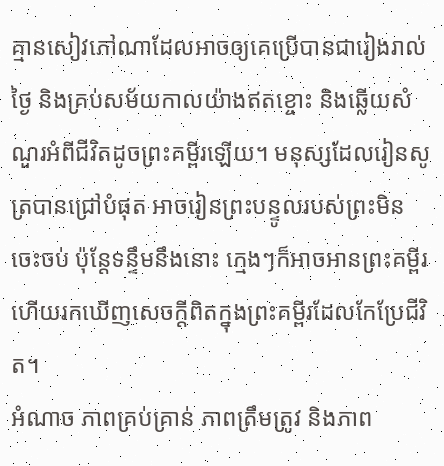គ្មានសៀវភៅណាដែលអាចឲ្យគេប្រើបានជារៀងរាល់ថ្ងៃ និងគ្រប់សម័យកាលយ៉ាងឥតខ្ចោះ និងឆ្លើយសំណួរអំពីជីវិតដូចព្រះគម្ពីរឡើយ។ មនុស្សដែលរៀនសូត្របានជ្រៅបំផុត អាចរៀនព្រះបន្ទូលរបស់ព្រះមិនចេះចប់ ប៉ុន្តែទន្ទឹមនឹងនោះ ក្មេងៗក៏អាចអានព្រះគម្ពីរ ហើយរកឃើញសេចក្តីពិតក្នុងព្រះគម្ពីរដែលកែប្រែជីវិត។
អំណាច ភាពគ្រប់គ្រាន់ ភាពត្រឹមត្រូវ និងភាព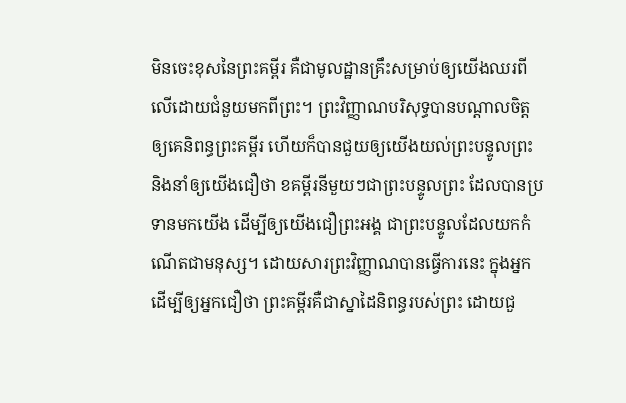មិនចេះខុសនៃព្រះគម្ពីរ គឺជាមូលដ្ឋានគ្រឹះសម្រាប់ឲ្យយើងឈរពីលើដោយជំនួយមកពីព្រះ។ ព្រះវិញ្ញាណបរិសុទ្ធបានបណ្ដាលចិត្តឲ្យគេនិពន្ធព្រះគម្ពីរ ហើយក៏បានជួយឲ្យយើងយល់ព្រះបន្ទូលព្រះ និងនាំឲ្យយើងជឿថា ខគម្ពីរនីមួយៗជាព្រះបន្ទូលព្រះ ដែលបានប្រទានមកយើង ដើម្បីឲ្យយើងជឿព្រះអង្គ ជាព្រះបន្ទូលដែលយកកំណើតជាមនុស្ស។ ដោយសារព្រះវិញ្ញាណបានធ្វើការនេះ ក្នុងអ្នក ដើម្បីឲ្យអ្នកជឿថា ព្រះគម្ពីរគឺជាស្នាដៃនិពន្ធរបស់ព្រះ ដោយជួ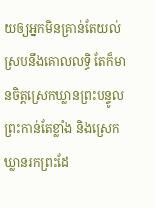យឲ្យអ្នកមិនគ្រាន់តែយល់ស្របនឹងគោលលទ្ធិ តែក៏មានចិត្តស្រេកឃ្លានព្រះបន្ទូលព្រះកាន់តែខ្លាំង និងស្រេកឃ្លានរកព្រះដែ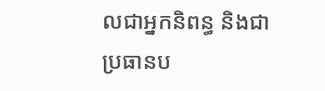លជាអ្នកនិពន្ធ និងជាប្រធានប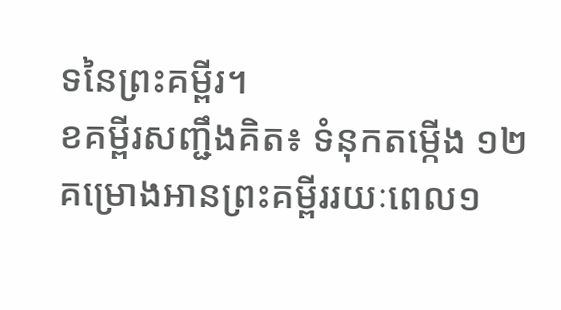ទនៃព្រះគម្ពីរ។
ខគម្ពីរសញ្ជឹងគិត៖ ទំនុកតម្កើង ១២
គម្រោងអានព្រះគម្ពីររយៈពេល១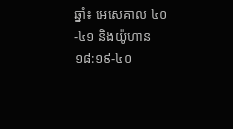ឆ្នាំ៖ អេសេគាល ៤០-៤១ និងយ៉ូហាន ១៨:១៩-៤០